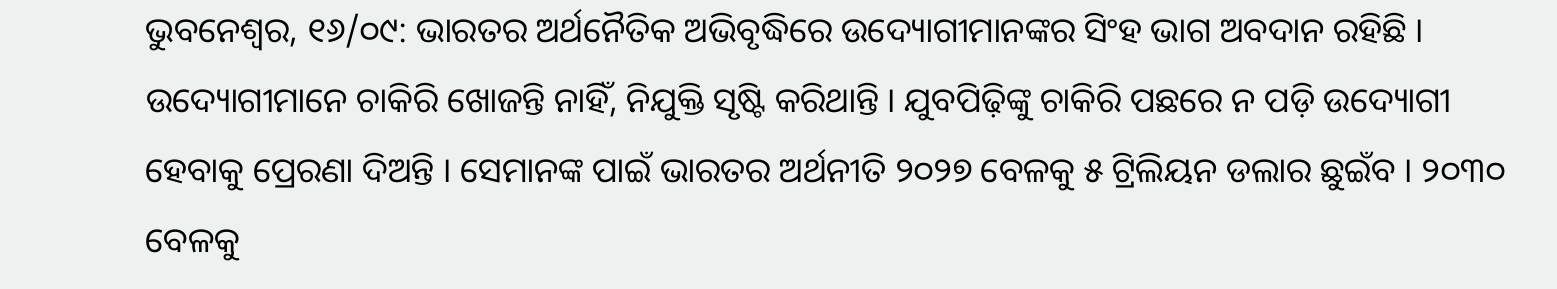ଭୁବନେଶ୍ୱର, ୧୬/୦୯: ଭାରତର ଅର୍ଥନୈତିକ ଅଭିବୃଦ୍ଧିରେ ଉଦ୍ୟୋଗୀମାନଙ୍କର ସିଂହ ଭାଗ ଅବଦାନ ରହିଛି । ଉଦ୍ୟୋଗୀମାନେ ଚାକିରି ଖୋଜନ୍ତି ନାହିଁ, ନିଯୁକ୍ତି ସୃଷ୍ଟି କରିଥାନ୍ତି । ଯୁବପିଢ଼ିଙ୍କୁ ଚାକିରି ପଛରେ ନ ପଡ଼ି ଉଦ୍ୟୋଗୀ ହେବାକୁ ପ୍ରେରଣା ଦିଅନ୍ତି । ସେମାନଙ୍କ ପାଇଁ ଭାରତର ଅର୍ଥନୀତି ୨୦୨୭ ବେଳକୁ ୫ ଟ୍ରିଲିୟନ ଡଲାର ଛୁଇଁବ । ୨୦୩୦ ବେଳକୁ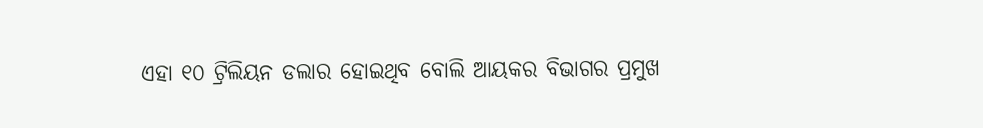ଏହା ୧୦ ଟ୍ରିଲିୟନ ଡଲାର ହୋଇଥିବ ବୋଲି ଆୟକର ବିଭାଗର ପ୍ରମୁଖ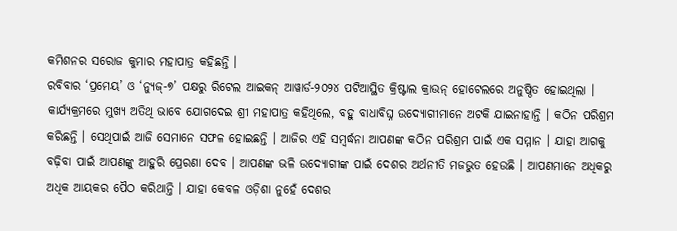କମିଶନର ସରୋଜ କୁମାର ମହାପାତ୍ର କହିଛନ୍ତି ।
ରବିବାର ‘ପ୍ରମେୟ’ ଓ ‘ନ୍ୟୁଜ୍-୭’ ପକ୍ଷରୁ ରିଟେଲ ଆଇକନ୍ ଆୱାର୍ଡ-୨୦୨୪ ପଟିଆସ୍ଥିତ କ୍ରିଷ୍ଟାଲ କ୍ରାଉନ୍ ହୋଟେଲରେ ଅନୁଷ୍ଠିତ ହୋଇଥିଲା । କାର୍ଯ୍ୟକ୍ରମରେ ମୁଖ୍ୟ ଅତିଥି ଭାବେ ଯୋଗଦେଇ ଶ୍ରୀ ମହାପାତ୍ର କହିଥିଲେ, ବହୁ ବାଧାବିଘ୍ନ ଉଦ୍ୟୋଗୀମାନେ ଅଟକି ଯାଇନାହାନ୍ତି । କଠିନ ପରିଶ୍ରମ କରିଛନ୍ତି । ସେଥିପାଇଁ ଆଜି ସେମାନେ ସଫଳ ହୋଇଛନ୍ତି । ଆଜିର ଏହି ସମ୍ବର୍ଦ୍ଧନା ଆପଣଙ୍କ କଠିନ ପରିଶ୍ରମ ପାଇଁ ଏକ ସମ୍ମାନ । ଯାହା ଆଗକୁ ବଢ଼ିବା ପାଇଁ ଆପଣଙ୍କୁ ଆହୁରି ପ୍ରେରଣା ଦେବ । ଆପଣଙ୍କ ଭଳି ଉଦ୍ୟୋଗୀଙ୍କ ପାଇଁ ଦେଶର ଅର୍ଥନୀତି ମଜଭୁତ ହେଉଛି । ଆପଣମାନେ ଅଧିକରୁ ଅଧିକ ଆୟକର ପୈଠ କରିଥାନ୍ତି । ଯାହା କେବଳ ଓଡ଼ିଶା ନୁହେଁ ଦେଶର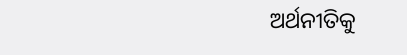ଅର୍ଥନୀତିକୁ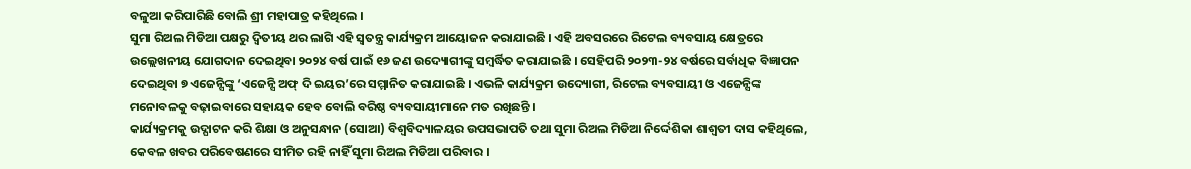ବଳୁଆ କରିପାରିଛି ବୋଲି ଶ୍ରୀ ମହାପାତ୍ର କହିଥିଲେ ।
ସୁମା ରିଅଲ ମିଡିଆ ପକ୍ଷରୁ ଦ୍ୱିତୀୟ ଥର ଲାଗି ଏହି ସ୍ୱତନ୍ତ୍ର କାର୍ଯ୍ୟକ୍ରମ ଆୟୋଜନ କରାଯାଇଛି । ଏହି ଅବସରରେ ରିଟେଲ ବ୍ୟବସାୟ କ୍ଷେତ୍ରରେ ଉଲ୍ଲେଖନୀୟ ଯୋଗଦାନ ଦେଇଥିବା ୨୦୨୪ ବର୍ଷ ପାଇଁ ୧୬ ଜଣ ଉଦ୍ୟୋଗୀଙ୍କୁ ସମ୍ବର୍ଦ୍ଧିତ କରାଯାଇଛି । ସେହିପରି ୨୦୨୩-୨୪ ବର୍ଷରେ ସର୍ବାଧିକ ବିଜ୍ଞାପନ ଦେଇଥିବା ୭ ଏଜେନ୍ସିଙ୍କୁ ‘ଏଜେନ୍ସି ଅଫ୍ ଦି ଇୟର’ରେ ସମ୍ମାନିତ କରାଯାଇଛି । ଏଭଳି କାର୍ଯ୍ୟକ୍ରମ ଉଦ୍ୟୋଗୀ, ରିଟେଲ ବ୍ୟବସାୟୀ ଓ ଏଜେନ୍ସିଙ୍କ ମନୋବଳକୁ ବଢ଼ାଇବାରେ ସହାୟକ ହେବ ବୋଲି ବରିଷ୍ଠ ବ୍ୟବସାୟୀମାନେ ମତ ରଖିଛନ୍ତି ।
କାର୍ଯ୍ୟକ୍ରମକୁ ଉଦ୍ଘାଟନ କରି ଶିକ୍ଷା ଓ ଅନୁସନ୍ଧାନ (ସୋଆ) ବିଶ୍ୱବିଦ୍ୟାଳୟର ଉପସଭାପତି ତଥା ସୁମା ରିଅଲ ମିଡିଆ ନିର୍ଦ୍ଦେଶିକା ଶାଶ୍ୱତୀ ଦାସ କହିଥିଲେ, କେବଳ ଖବର ପରିବେଷଣରେ ସୀମିତ ରହି ନାହିଁ ସୁମା ରିଅଲ ମିଡିଆ ପରିବାର ।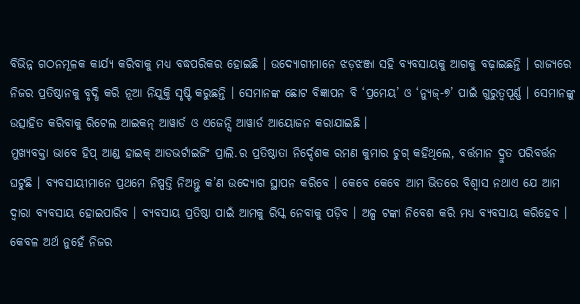ବିଭିନ୍ନ ଗଠନମୂଳକ କାର୍ଯ୍ୟ କରିବାକୁ ମଧ୍ୟ ବଦ୍ଧପରିକର ହୋଇଛି । ଉଦ୍ୟୋଗୀମାନେ ଝଡ଼ଝଞ୍ଜା ସହି ବ୍ୟବସାୟକୁ ଆଗକୁ ବଢ଼ାଇଛନ୍ତି । ରାଜ୍ୟରେ ନିଜର ପ୍ରତିଷ୍ଠାନକୁ ବୃଦ୍ଧି କରି ନୂଆ ନିଯୁକ୍ତି ସୃଷ୍ଟି କରୁଛନ୍ତି । ସେମାନଙ୍କ ଛୋଟ ବିଜ୍ଞାପନ ବି ‘ପ୍ରମେୟ’ ଓ ‘ନ୍ୟୁଜ୍-୭’ ପାଇଁ ଗୁରୁତ୍ୱପୂର୍ଣ୍ଣ । ସେମାନଙ୍କୁ ଉତ୍ସାହିତ କରିବାକୁ ରିଟେଲ ଆଇକନ୍ ଆୱାର୍ଡ ଓ ଏଜେନ୍ସି ଆୱାର୍ଡ ଆୟୋଜନ କରାଯାଇଛି ।
ମୁଖ୍ୟବକ୍ତା ଭାବେ ହିପ୍ ଆଣ୍ଡ ହାଇକ୍ ଆଡଭର୍ଟାଇଜିଂ ପ୍ରାଲି.ର ପ୍ରତିଷ୍ଠାତା ନିର୍ଦ୍ଦେଶକ ରମଣ କୁମାର ଚୁଗ୍ କହିଥିଲେ, ବର୍ତ୍ତମାନ ଦ୍ରୁତ ପରିବର୍ତ୍ତନ ଘଟୁଛି । ବ୍ୟବସାୟୀମାନେ ପ୍ରଥମେ ନିଷ୍ପତ୍ତି ନିଅନ୍ତୁ କ’ଣ ଉଦ୍ୟୋଗ ସ୍ଥାପନ କରିବେ । କେବେ କେବେ ଆମ ଭିତରେ ବିଶ୍ୱାସ ନଥାଏ ଯେ ଆମ ଦ୍ୱାରା ବ୍ୟବସାୟ ହୋଇପାରିବ । ବ୍ୟବସାୟ ପ୍ରତିଷ୍ଠା ପାଇଁ ଆମକୁ ରିସ୍କ ନେବାକୁ ପଡ଼ିବ । ଅଳ୍ପ ଟଙ୍କା ନିବେଶ କରି ମଧ୍ୟ ବ୍ୟବସାୟ କରିହେବ । କେବଳ ଅର୍ଥ ନୁହେଁ ନିଜର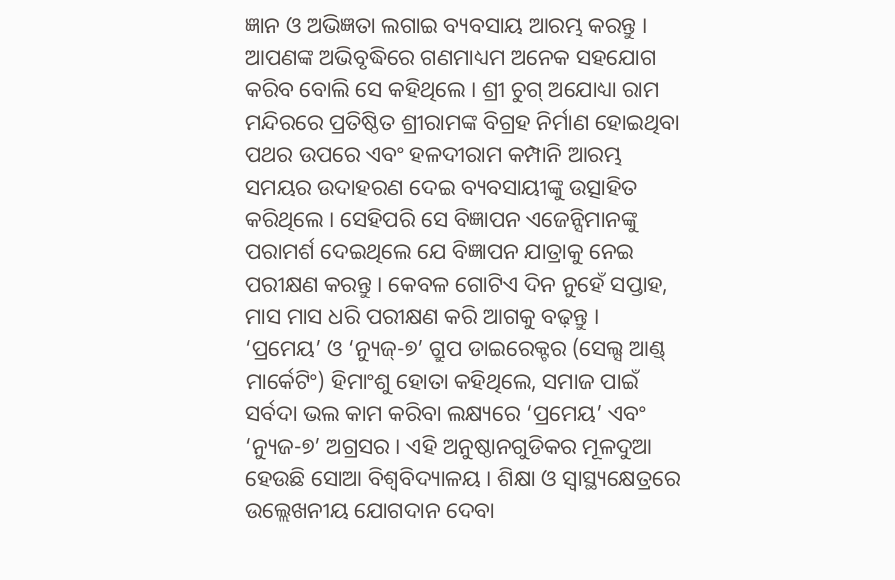ଜ୍ଞାନ ଓ ଅଭିଜ୍ଞତା ଲଗାଇ ବ୍ୟବସାୟ ଆରମ୍ଭ କରନ୍ତୁ । ଆପଣଙ୍କ ଅଭିବୃଦ୍ଧିରେ ଗଣମାଧ୍ୟମ ଅନେକ ସହଯୋଗ କରିବ ବୋଲି ସେ କହିଥିଲେ । ଶ୍ରୀ ଚୁଗ୍ ଅଯୋଧ୍ୟା ରାମ ମନ୍ଦିରରେ ପ୍ରତିଷ୍ଠିତ ଶ୍ରୀରାମଙ୍କ ବିଗ୍ରହ ନିର୍ମାଣ ହୋଇଥିବା ପଥର ଉପରେ ଏବଂ ହଳଦୀରାମ କମ୍ପାନି ଆରମ୍ଭ ସମୟର ଉଦାହରଣ ଦେଇ ବ୍ୟବସାୟୀଙ୍କୁ ଉତ୍ସାହିତ କରିଥିଲେ । ସେହିପରି ସେ ବିଜ୍ଞାପନ ଏଜେନ୍ସିମାନଙ୍କୁ ପରାମର୍ଶ ଦେଇଥିଲେ ଯେ ବିଜ୍ଞାପନ ଯାତ୍ରାକୁ ନେଇ ପରୀକ୍ଷଣ କରନ୍ତୁ । କେବଳ ଗୋଟିଏ ଦିନ ନୁହେଁ ସପ୍ତାହ, ମାସ ମାସ ଧରି ପରୀକ୍ଷଣ କରି ଆଗକୁ ବଢ଼ନ୍ତୁ ।
‘ପ୍ରମେୟ’ ଓ ‘ନ୍ୟୁଜ୍-୭’ ଗ୍ରୁପ ଡାଇରେକ୍ଟର (ସେଲ୍ସ ଆଣ୍ଡ୍ ମାର୍କେଟିଂ) ହିମାଂଶୁ ହୋତା କହିଥିଲେ, ସମାଜ ପାଇଁ ସର୍ବଦା ଭଲ କାମ କରିବା ଲକ୍ଷ୍ୟରେ ‘ପ୍ରମେୟ’ ଏବଂ ‘ନ୍ୟୁଜ-୭’ ଅଗ୍ରସର । ଏହି ଅନୁଷ୍ଠାନଗୁଡିକର ମୂଳଦୁଆ ହେଉଛି ସୋଆ ବିଶ୍ୱବିଦ୍ୟାଳୟ । ଶିକ୍ଷା ଓ ସ୍ୱାସ୍ଥ୍ୟକ୍ଷେତ୍ରରେ ଉଲ୍ଲେଖନୀୟ ଯୋଗଦାନ ଦେବା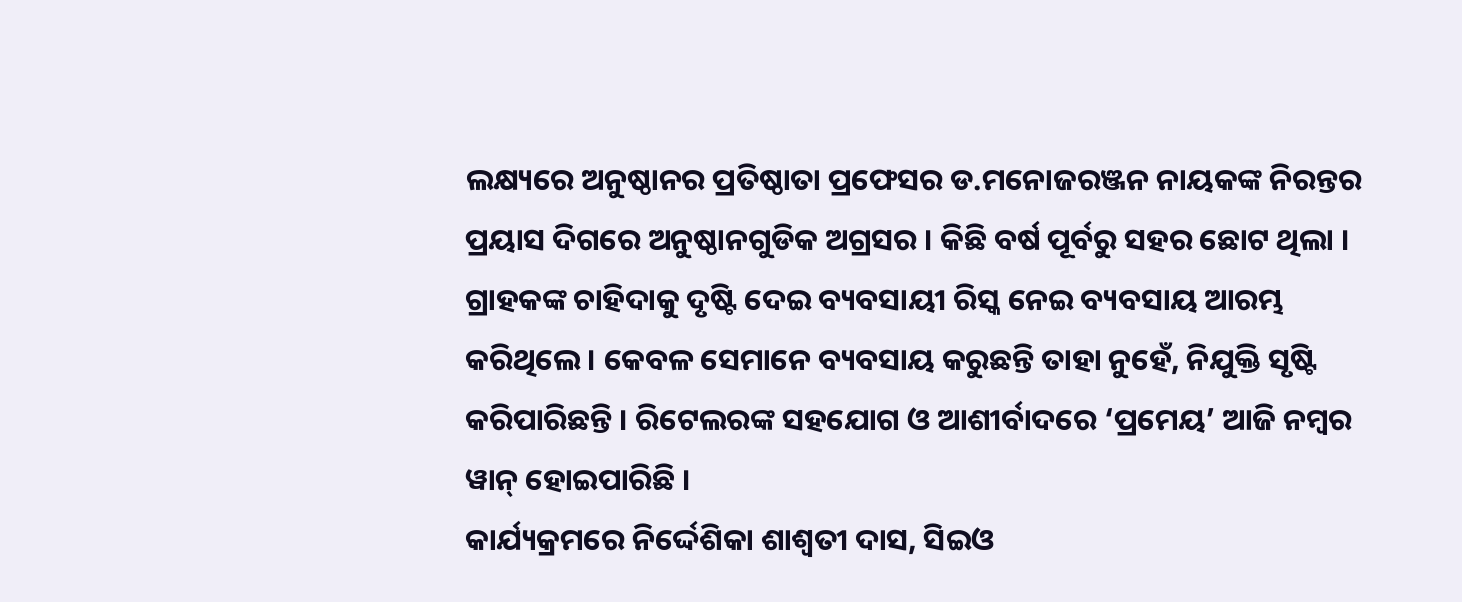ଲକ୍ଷ୍ୟରେ ଅନୁଷ୍ଠାନର ପ୍ରତିଷ୍ଠାତା ପ୍ରଫେସର ଡ.ମନୋଜରଞ୍ଜନ ନାୟକଙ୍କ ନିରନ୍ତର ପ୍ରୟାସ ଦିଗରେ ଅନୁଷ୍ଠାନଗୁଡିକ ଅଗ୍ରସର । କିଛି ବର୍ଷ ପୂର୍ବରୁ ସହର ଛୋଟ ଥିଲା । ଗ୍ରାହକଙ୍କ ଚାହିଦାକୁ ଦୃଷ୍ଟି ଦେଇ ବ୍ୟବସାୟୀ ରିସ୍କ ନେଇ ବ୍ୟବସାୟ ଆରମ୍ଭ କରିଥିଲେ । କେବଳ ସେମାନେ ବ୍ୟବସାୟ କରୁଛନ୍ତି ତାହା ନୁହେଁ, ନିଯୁକ୍ତି ସୃଷ୍ଟି କରିପାରିଛନ୍ତି । ରିଟେଲରଙ୍କ ସହଯୋଗ ଓ ଆଶୀର୍ବାଦରେ ‘ପ୍ରମେୟ’ ଆଜି ନମ୍ବର ୱାନ୍ ହୋଇପାରିଛି ।
କାର୍ଯ୍ୟକ୍ରମରେ ନିର୍ଦ୍ଦେଶିକା ଶାଶ୍ୱତୀ ଦାସ, ସିଇଓ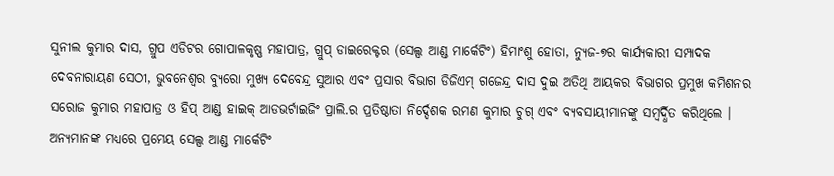ସୁନୀଲ କୁମାର ଦାସ, ଗ୍ରୁପ ଏଡିଟର ଗୋପାଳକୃଷ୍ଣ ମହାପାତ୍ର, ଗ୍ରୁପ୍ ଡାଇରେକ୍ଟର (ସେଲ୍ସ ଆଣ୍ଡ ମାର୍କେଟିଂ) ହିମାଂଶୁ ହୋତା, ନ୍ୟୁଜ-୭ର କାର୍ଯ୍ୟକାରୀ ସମ୍ପାଦକ ଦେବନାରାୟଣ ସେଠୀ, ଭୁବନେଶ୍ୱର ବ୍ୟୁରୋ ମୁଖ୍ୟ ଦେବେନ୍ଦ୍ର ସୁଆର ଏବଂ ପ୍ରସାର ବିଭାଗ ଡିଜିଏମ୍ ଗଜେନ୍ଦ୍ର ଦାସ ଦୁଇ ଅତିଥି ଆୟକର ବିଭାଗର ପ୍ରମୁଖ କମିଶନର ସରୋଜ କୁମାର ମହାପାତ୍ର ଓ ହିପ୍ ଆଣ୍ଡ ହାଇକ୍ ଆଡଭର୍ଟାଇଜିଂ ପ୍ରାଲି.ର ପ୍ରତିଷ୍ଠାତା ନିର୍ଦ୍ଦେଶକ ରମଣ କୁମାର ଚୁଗ୍ ଏବଂ ବ୍ୟବସାୟୀମାନଙ୍କୁ ସମ୍ବର୍ଦ୍ଧିତ କରିଥିଲେ ।
ଅନ୍ୟମାନଙ୍କ ମଧ୍ୟରେ ପ୍ରମେୟ ସେଲ୍ସ ଆଣ୍ଡ ମାର୍କେଟିଂ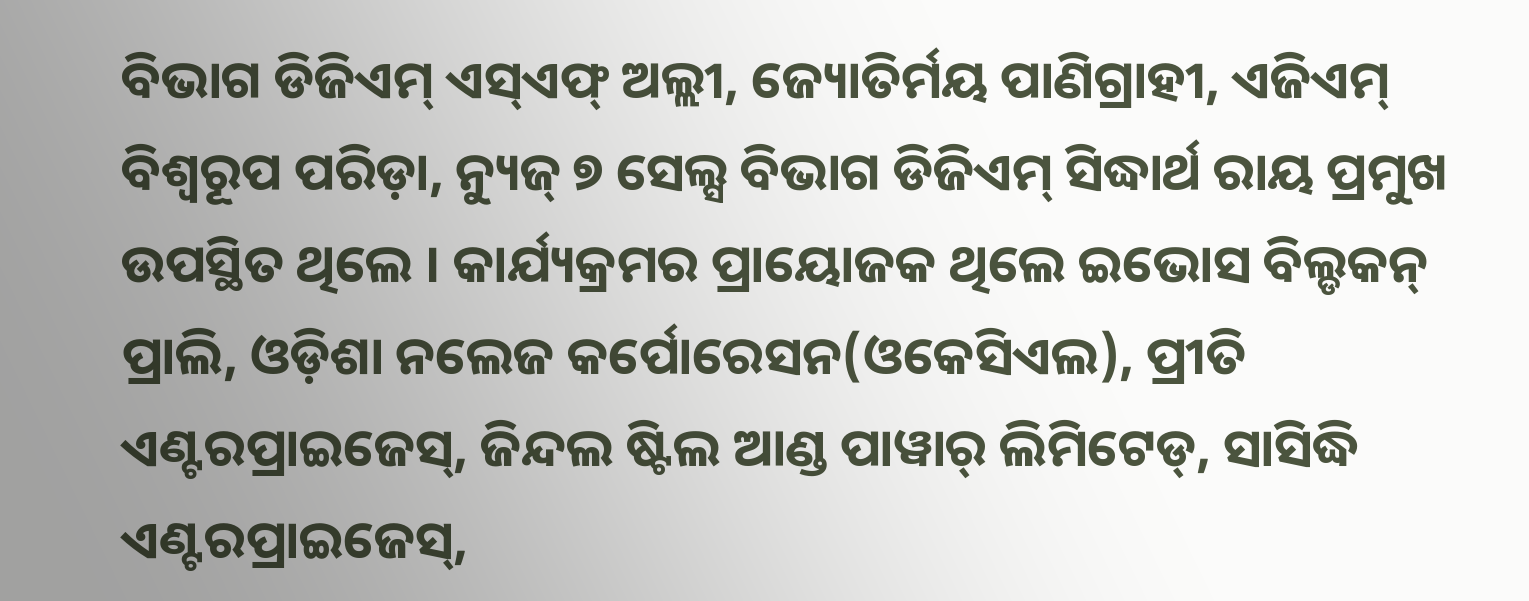ବିଭାଗ ଡିଜିଏମ୍ ଏସ୍ଏଫ୍ ଅଲ୍ଲୀ, ଜ୍ୟୋତିର୍ମୟ ପାଣିଗ୍ରାହୀ, ଏଜିଏମ୍ ବିଶ୍ୱରୂପ ପରିଡ଼ା, ନ୍ୟୁଜ୍ ୭ ସେଲ୍ସ ବିଭାଗ ଡିଜିଏମ୍ ସିଦ୍ଧାର୍ଥ ରାୟ ପ୍ରମୁଖ ଉପସ୍ଥିତ ଥିଲେ । କାର୍ଯ୍ୟକ୍ରମର ପ୍ରାୟୋଜକ ଥିଲେ ଇଭୋସ ବିଲ୍ଡକନ୍ ପ୍ରାଲି, ଓଡ଼ିଶା ନଲେଜ କର୍ପୋରେସନ(ଓକେସିଏଲ), ପ୍ରୀତି ଏଣ୍ଟରପ୍ରାଇଜେସ୍, ଜିନ୍ଦଲ ଷ୍ଟିଲ ଆଣ୍ଡ ପାୱାର୍ ଲିମିଟେଡ୍, ସାସିଦ୍ଧି ଏଣ୍ଟରପ୍ରାଇଜେସ୍,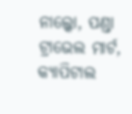ନାଲ୍କୋ, ପଣ୍ଡା ଟ୍ରାଭେଲ ମାର୍ଟ, କ୍ୟାପିଟାଲ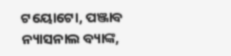ଟୟୋଟୋ, ପଞ୍ଜାବ ନ୍ୟାସନାଲ ବ୍ୟାଙ୍କ,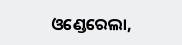ଓଣ୍ଡେରେଲା,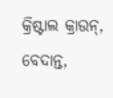କ୍ରିଷ୍ଟାଲ କ୍ରାଉନ୍, ବେଦାନ୍ତ,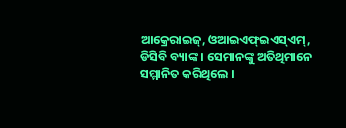ଆକ୍ରେରାଇଜ୍, ଓଆଇଏଫ୍ଇଏସ୍ଏମ୍, ଡିସିବି ବ୍ୟାଙ୍କ । ସେମାନଙ୍କୁ ଅତିଥିମାନେ ସମ୍ମାନିତ କରିଥିଲେ ।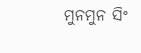ମୁନମୁନ ସିଂ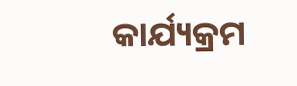କାର୍ଯ୍ୟକ୍ରମ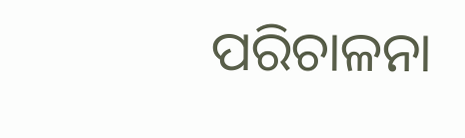ପରିଚାଳନା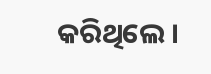କରିଥିଲେ ।